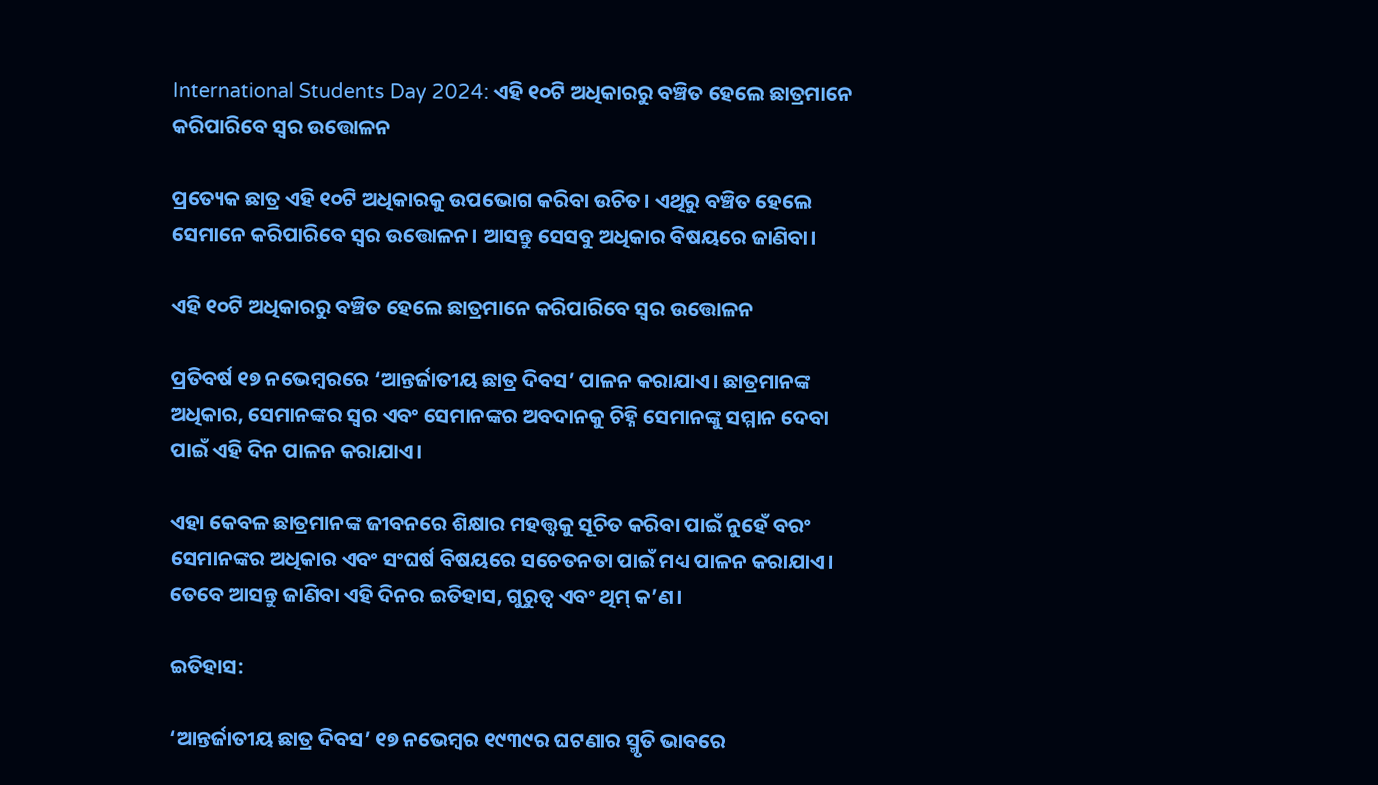International Students Day 2024: ଏହି ୧୦ଟି ଅଧିକାରରୁ ବଞ୍ଚିତ ହେଲେ ଛାତ୍ରମାନେ କରିପାରିବେ ସ୍ୱର ଉତ୍ତୋଳନ

ପ୍ରତ୍ୟେକ ଛାତ୍ର ଏହି ୧୦ଟି ଅଧିକାରକୁ ଉପଭୋଗ କରିବା ଉଚିତ। ଏଥିରୁ ବଞ୍ଚିତ ହେଲେ ସେମାନେ କରିପାରିବେ ସ୍ୱର ଉତ୍ତୋଳନ। ଆସନ୍ତୁ ସେସବୁ ଅଧିକାର ବିଷୟରେ ଜାଣିବା।

ଏହି ୧୦ଟି ଅଧିକାରରୁ ବଞ୍ଚିତ ହେଲେ ଛାତ୍ରମାନେ କରିପାରିବେ ସ୍ୱର ଉତ୍ତୋଳନ

ପ୍ରତିବର୍ଷ ୧୭ ନଭେମ୍ବରରେ ‘ଆନ୍ତର୍ଜାତୀୟ ଛାତ୍ର ଦିବସ’ ପାଳନ କରାଯାଏ। ଛାତ୍ରମାନଙ୍କ ଅଧିକାର, ସେମାନଙ୍କର ସ୍ୱର ଏବଂ ସେମାନଙ୍କର ଅବଦାନକୁ ଚିହ୍ନି ସେମାନଙ୍କୁ ସମ୍ମାନ ଦେବା ପାଇଁ ଏହି ଦିନ ପାଳନ କରାଯାଏ।

ଏହା କେବଳ ଛାତ୍ରମାନଙ୍କ ଜୀବନରେ ଶିକ୍ଷାର ମହତ୍ତ୍ୱକୁ ସୂଚିତ କରିବା ପାଇଁ ନୁହେଁ ବରଂ ସେମାନଙ୍କର ଅଧିକାର ଏବଂ ସଂଘର୍ଷ ବିଷୟରେ ସଚେତନତା ପାଇଁ ମଧ୍ୟ ପାଳନ କରାଯାଏ। ତେବେ ଆସନ୍ତୁ ଜାଣିବା ଏହି ଦିନର ଇତିହାସ, ଗୁରୁତ୍ୱ ଏବଂ ଥିମ୍ କ’ଣ।

ଇତିହାସ:

‘ଆନ୍ତର୍ଜାତୀୟ ଛାତ୍ର ଦିବସ’ ୧୭ ନଭେମ୍ବର ୧୯୩୯ର ଘଟଣାର ସ୍ମୃତି ଭାବରେ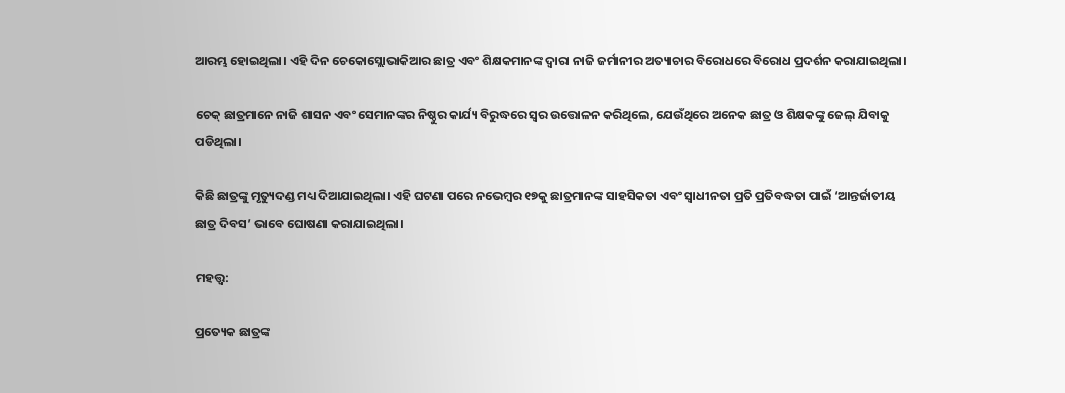ଆରମ୍ଭ ହୋଇଥିଲା। ଏହି ଦିନ ଚେକୋସ୍ଲୋଭାକିଆର ଛାତ୍ର ଏବଂ ଶିକ୍ଷକମାନଙ୍କ ଦ୍ୱାରା ନାଜି ଜର୍ମାନୀର ଅତ୍ୟାଚାର ବିରୋଧରେ ବିରୋଧ ପ୍ରଦର୍ଶନ କରାଯାଇଥିଲା।

ଚେକ୍‌ ଛାତ୍ରମାନେ ନାଜି ଶାସନ ଏବଂ ସେମାନଙ୍କର ନିଷ୍ଠୁର କାର୍ଯ୍ୟ ବିରୁଦ୍ଧରେ ସ୍ୱର ଉତ୍ତୋଳନ କରିଥିଲେ, ଯେଉଁଥିରେ ଅନେକ ଛାତ୍ର ଓ ଶିକ୍ଷକଙ୍କୁ ଜେଲ୍‌ ଯିବାକୁ ପଡିଥିଲା।

କିଛି ଛାତ୍ରଙ୍କୁ ମୃତ୍ୟୁଦଣ୍ଡ ମଧ୍ୟ ଦିଆଯାଇଥିଲା। ଏହି ଘଟଣା ପରେ ନଭେମ୍ବର ୧୭କୁ ଛାତ୍ରମାନଙ୍କ ସାହସିକତା ଏବଂ ସ୍ୱାଧୀନତା ପ୍ରତି ପ୍ରତିବଦ୍ଧତା ପାଇଁ ‘ଆନ୍ତର୍ଜାତୀୟ ଛାତ୍ର ଦିବସ’ ଭାବେ ଘୋଷଣା କରାଯାଇଥିଲା।

ମହତ୍ତ୍ୱ:

ପ୍ରତ୍ୟେକ ଛାତ୍ରଙ୍କ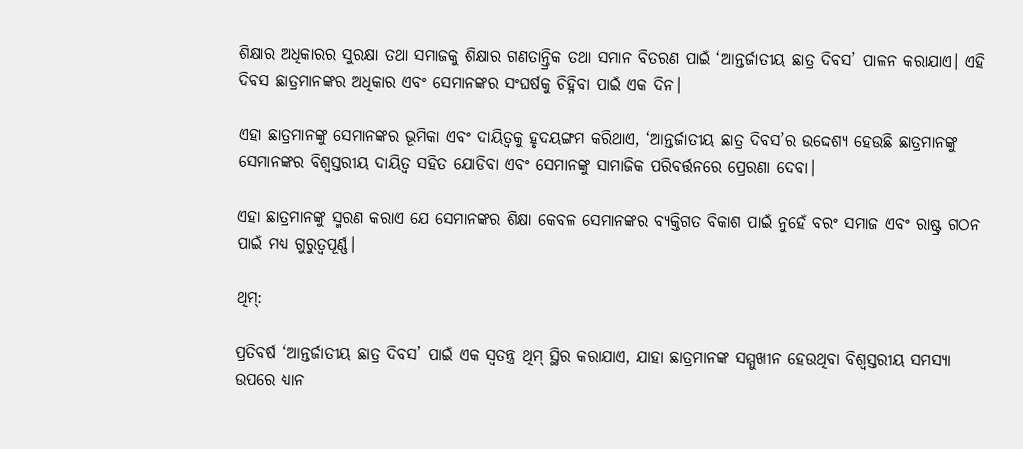ଶିକ୍ଷାର ଅଧିକାରର ସୁରକ୍ଷା ତଥା ସମାଜକୁ ଶିକ୍ଷାର ଗଣତାନ୍ତ୍ରିକ ତଥା ସମାନ ବିତରଣ ପାଇଁ ‘ଆନ୍ତର୍ଜାତୀୟ ଛାତ୍ର ଦିବସ’ ପାଳନ କରାଯାଏ। ଏହି ଦିବସ ଛାତ୍ରମାନଙ୍କର ଅଧିକାର ଏବଂ ସେମାନଙ୍କର ସଂଘର୍ଷକୁ ଚିହ୍ନିବା ପାଇଁ ଏକ ଦିନ।

ଏହା ଛାତ୍ରମାନଙ୍କୁ ସେମାନଙ୍କର ଭୂମିକା ଏବଂ ଦାୟିତ୍ୱକୁ ହୃଦୟଙ୍ଗମ କରିଥାଏ, ‘ଆନ୍ତର୍ଜାତୀୟ ଛାତ୍ର ଦିବସ’ର ଉଦ୍ଦେଶ୍ୟ ହେଉଛି ଛାତ୍ରମାନଙ୍କୁ ସେମାନଙ୍କର ବିଶ୍ୱସ୍ତରୀୟ ଦାୟିତ୍ୱ ସହିତ ଯୋଡିବା ଏବଂ ସେମାନଙ୍କୁ ସାମାଜିକ ପରିବର୍ତ୍ତନରେ ପ୍ରେରଣା ଦେବା।

ଏହା ଛାତ୍ରମାନଙ୍କୁ ସ୍ମରଣ କରାଏ ଯେ ସେମାନଙ୍କର ଶିକ୍ଷା କେବଳ ସେମାନଙ୍କର ବ୍ୟକ୍ତିଗତ ବିକାଶ ପାଇଁ ନୁହେଁ ବରଂ ସମାଜ ଏବଂ ରାଷ୍ଟ୍ର ଗଠନ ପାଇଁ ମଧ୍ୟ ଗୁରୁତ୍ୱପୂର୍ଣ୍ଣ।

ଥିମ୍:

ପ୍ରତିବର୍ଷ ‘ଆନ୍ତର୍ଜାତୀୟ ଛାତ୍ର ଦିବସ’ ପାଇଁ ଏକ ସ୍ୱତନ୍ତ୍ର ଥିମ୍ ସ୍ଥିର କରାଯାଏ, ଯାହା ଛାତ୍ରମାନଙ୍କ ସମ୍ମୁଖୀନ ହେଉଥିବା ବିଶ୍ୱସ୍ତରୀୟ ସମସ୍ୟା ଉପରେ ଧ୍ୟାନ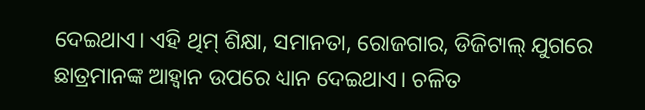ଦେଇଥାଏ। ଏହି ଥିମ୍ ଶିକ୍ଷା, ସମାନତା, ରୋଜଗାର, ଡିଜିଟାଲ୍ ଯୁଗରେ ଛାତ୍ରମାନଙ୍କ ଆହ୍ୱାନ ଉପରେ ଧ୍ୟାନ ଦେଇଥାଏ। ଚଳିତ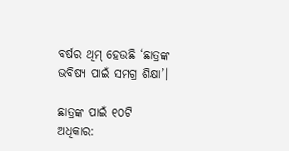ବର୍ଷର ଥିମ୍ ହେଉଛି ‘ଛାତ୍ରଙ୍କ ଭବିଷ୍ୟ ପାଇଁ ସମଗ୍ର ଶିକ୍ଷା’।

ଛାତ୍ରଙ୍କ ପାଇଁ ୧୦ଟି ଅଧିକାର: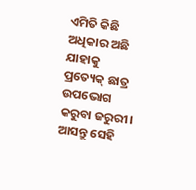ଏମିତି କିଛି ଅଧିକାର ଅଛି ଯାହାକୁ ପ୍ରତ୍ୟେକ୍ ଛାତ୍ର ଉପଭୋଗ କରୁବା ଜରୁରୀ। ଆସନ୍ତୁ ସେହି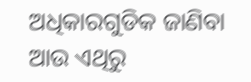ଅଧିକାରଗୁଡିକ ଜାଣିବା ଆଉ ଏଥିରୁ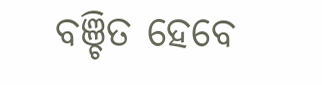ବଞ୍ଚିତ ହେବେ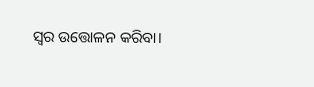ସ୍ୱର ଉତ୍ତୋଳନ କରିବା।